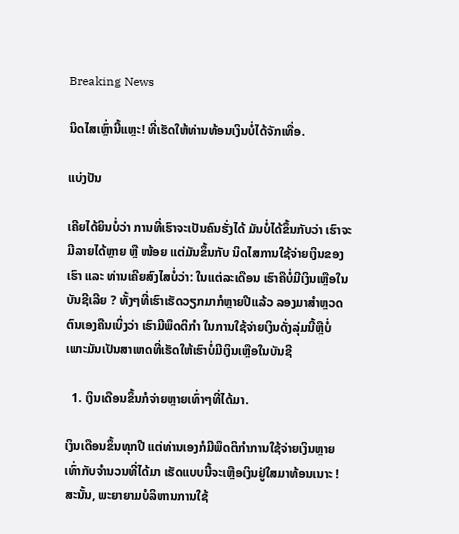Breaking News

ນິດໄສເຫຼົ່ານີ້ແຫຼະ! ທີ່ເຮັດໃຫ້ທ່ານທ້ອນເງິນບໍ່ໄດ້ຈັກເທື່ອ.

ແບ່ງປັນ

ເຄີຍໄດ້ຍິນບໍ່ວ່າ ການທີ່ເຮົາຈະເປັນຄົນຮັ່ງໄດ້ ມັນບໍ່ໄດ້ຂຶ້ນກັບວ່າ ເຮົາຈະມີລາຍໄດ້ຫຼາຍ ຫຼື ໜ້ອຍ ແຕ່ມັນຂຶ້ນກັບ ນິດໄສການໃຊ້ຈ່າຍເງິນຂອງເຮົາ ແລະ ທ່ານເຄີຍສົງໄສບໍ່ວ່າ: ໃນແຕ່ລະເດືອນ ເຮົາຄືບໍ່ມີເງິນເຫຼືອໃນບັນຊີເລີຍ ? ທັ້ງໆທີ່ເຮົາເຮັດວຽກມາກໍຫຼາຍປີແລ້ວ ລອງມາສຳຫຼວດຕົນເອງຄືນເບິ່ງວ່າ ເຮົາມີພຶດຕິກຳ ໃນການໃຊ້ຈ່າຍເງິນດັ່ງລຸ່ມນີ້ຫຼືບໍ່ ເພາະມັນເປັນສາເຫດທີ່ເຮັດໃຫ້ເຮົາບໍ່ມີເງິນເຫຼືອໃນບັນຊີ

  1. ເງິນເດືອນຂຶ້ນກໍຈ່າຍຫຼາຍເທົ່າໆທີ່ໄດ້ມາ.

ເງິນເດືອນຂຶ້ນທຸກປີ ແຕ່ທ່ານເອງກໍມີພຶດຕິກຳການໃຊ້ຈ່າຍເງິນຫຼາຍເທົ່າກັບຈຳນວນທີ່ໄດ້ມາ ເຮັດແບບນີ້ຈະເຫຼືອເງິນຢູ່ໃສມາທ້ອນເນາະ ! ສະນັ້ນ, ພະຍາຍາມບໍລິຫານການໃຊ້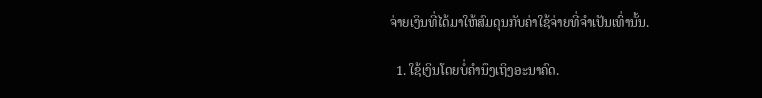ຈ່າຍເງິນທີ່ໄດ້ມາໃຫ້ສົມດຸນກັບຄ່າໃຊ້ຈ່າຍທີ່ຈຳເປັນເທົ່ານັ້ນ.

  1. ໃຊ້ເງິນໂດຍບໍ່ຄຳນຶງເຖິງອະນາຄົດ.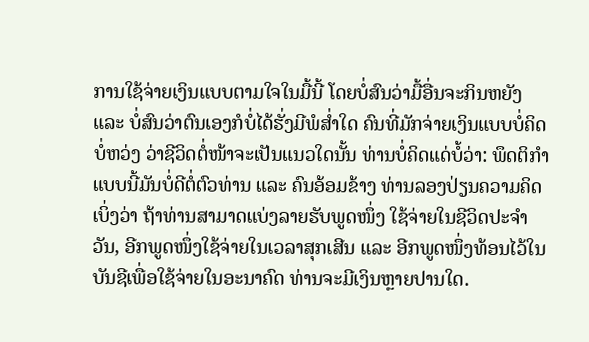ການໃຊ້ຈ່າຍເງິນແບບຕາມໃຈໃນມື້ນີ້ ໂດຍບໍ່ສົນວ່າມື້ອື່ນຈະກິນຫຍັງ ແລະ ບໍ່ສົນວ່າຕົນເອງກໍບໍ່ໄດ້ຮັ່ງມີພໍສ່ຳໃດ ຄົນທີ່ມັກຈ່າຍເງິນແບບບໍ່ຄິດບໍ່ຫວ່ງ ວ່າຊີວິດຕໍ່ໜ້າຈະເປັນແນວໃດນັ້ນ ທ່ານບໍ່ຄິດແດ່ບໍ້ວ່າ: ພຶດຕິກຳແບບນີ້ມັນບໍ່ດີຕໍ່ຕົວທ່ານ ແລະ ຄົນອ້ອມຂ້າງ ທ່ານລອງປ່ຽນຄວາມຄິດເບິ່ງວ່າ ຖ້າທ່ານສາມາດແບ່ງລາຍຮັບພູດໜຶ່ງ ໃຊ້ຈ່າຍໃນຊີວິດປະຈໍາວັນ, ອີກພູດໜຶ່ງໃຊ້ຈ່າຍໃນເວລາສຸກເສີນ ແລະ ອີກພູດໜຶ່ງທ້ອນໄວ້ໃນບັນຊີເພື່ອໃຊ້ຈ່າຍໃນອະນາຄົດ ທ່ານຈະມີເງິນຫຼາຍປານໃດ.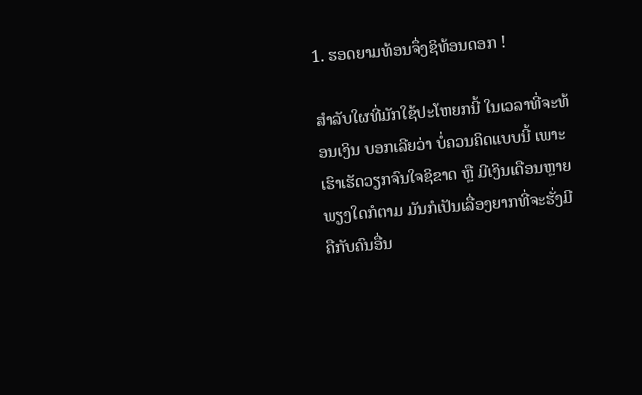1. ຮອດຍາມທ້ອນຈຶ່ງຊິທ້ອນດອກ !

ສຳລັບໃຜທີ່ມັກໃຊ້ປະໂຫຍກນີ້ ໃນເວລາທີ່ຈະທ້ອນເງິນ ບອກເລີຍວ່າ ບໍ່ຄວນຄິດແບບນີ້ ເພາະເຮົາເຮັດວຽກຈົນໃຈຊິຂາດ ຫຼື ມີເງິນເດືອນຫຼາຍພຽງໃດກໍຕາມ ມັນກໍເປັນເລື່ອງຍາກທີ່ຈະຮັ່ງມີຄືກັບຄົນອື່ນ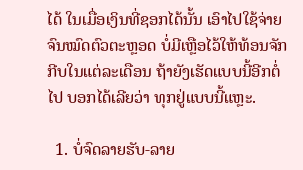ໄດ້ ໃນເມື່ອເງິນທີ່ຊອກໄດ້ນັ້ນ ເອົາໄປໃຊ້ຈ່າຍຈົນໝົດຕົວຕະຫຼອດ ບໍ່ມີເຫຼືອໄວ້ໃຫ້ທ້ອນຈັກກີບໃນແຕ່ລະເດືອນ ຖ້າຍັງເຮັດແບບນີ້ອີກຕໍ່ໄປ ບອກໄດ້ເລີຍວ່າ ທຸກຢູ່ແບບນີ້ແຫຼະ.

  1. ບໍ່ຈົດລາຍຮັບ-ລາຍ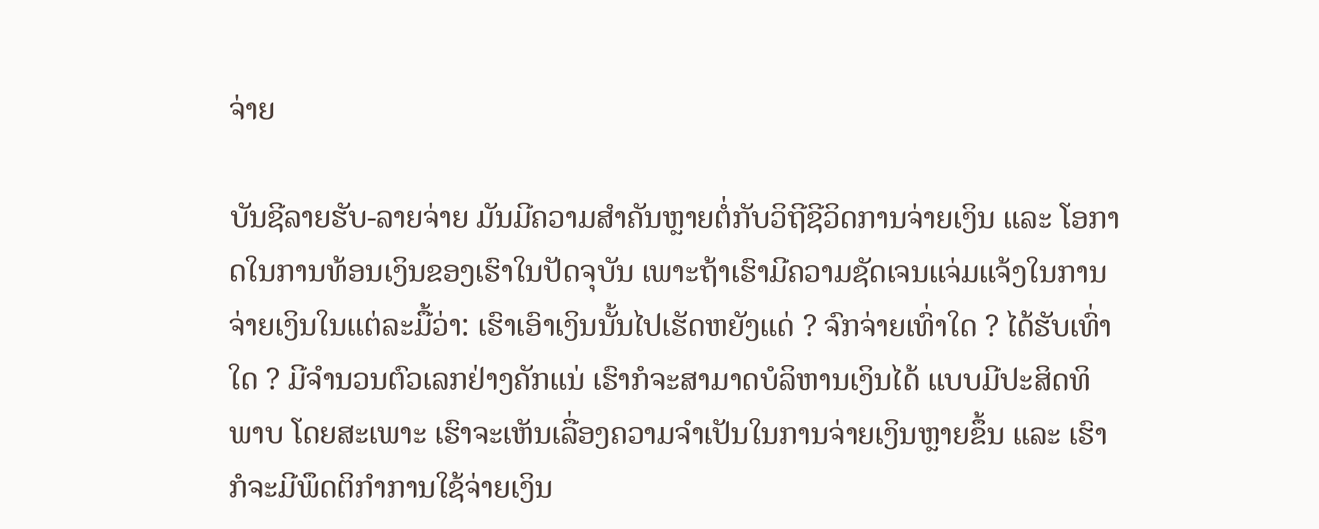ຈ່າຍ

ບັນຊີລາຍຮັບ-ລາຍຈ່າຍ ມັນມີຄວາມສຳຄັນຫຼາຍຕໍ່ກັບວິຖີຊີວິດການຈ່າຍເງິນ ແລະ ໂອກາດໃນການທ້ອນເງິນຂອງເຮົາໃນປັດຈຸບັນ ເພາະຖ້າເຮົາມີຄວາມຊັດເຈນແຈ່ມແຈ້ງໃນການຈ່າຍເງິນໃນແຕ່ລະມື້ວ່າ: ເຮົາເອົາເງິນນັ້ນໄປເຮັດຫຍັງແດ່ ? ຈົກຈ່າຍເທົ່າໃດ ? ໄດ້ຮັບເທົ່າໃດ ? ມີຈຳນວນຕົວເລກຢ່າງຄັກແນ່ ເຮົາກໍຈະສາມາດບໍລິຫານເງິນໄດ້ ແບບມີປະສິດທິພາບ ໂດຍສະເພາະ ເຮົາຈະເຫັນເລື່ອງຄວາມຈຳເປັນໃນການຈ່າຍເງິນຫຼາຍຂຶ້ນ ແລະ ເຮົາກໍຈະມີພຶດຕິກຳການໃຊ້ຈ່າຍເງິນ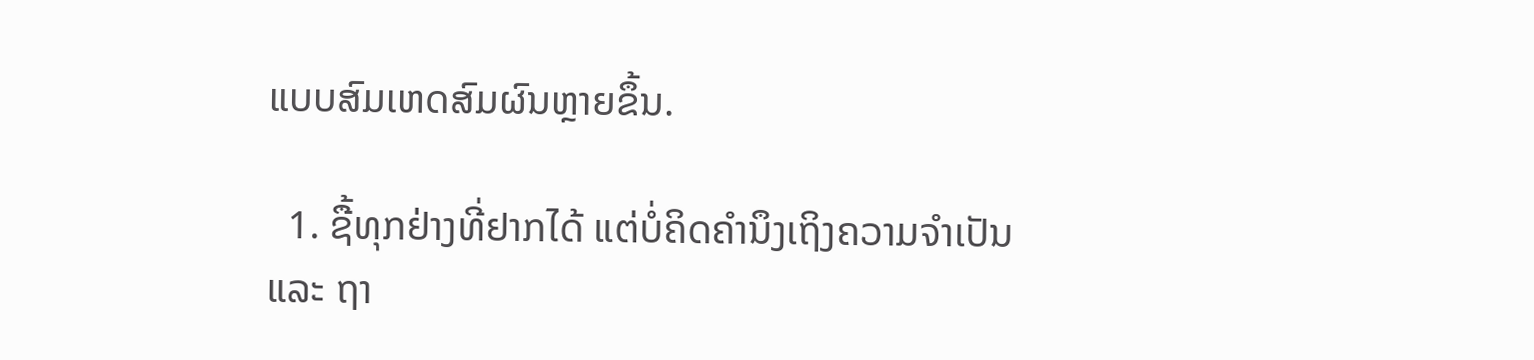ແບບສົມເຫດສົມຜົນຫຼາຍຂຶ້ນ.

  1. ຊື້ທຸກຢ່າງທີ່ຢາກໄດ້ ແຕ່ບໍ່ຄິດຄຳນຶງເຖິງຄວາມຈຳເປັນ ແລະ ຖາ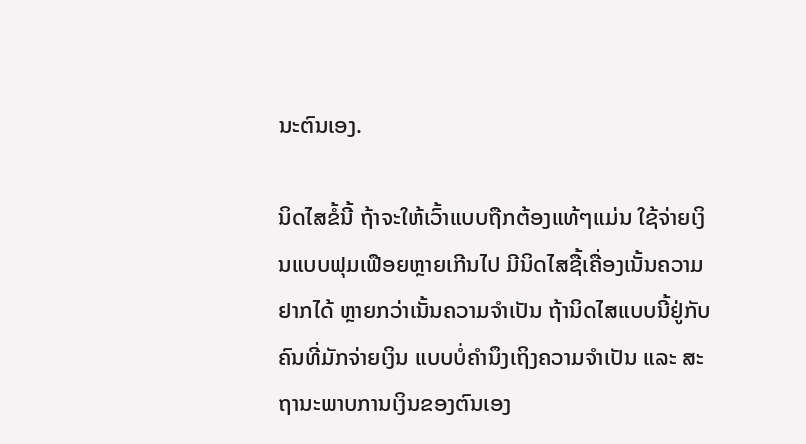ນະຕົນເອງ.

ນິດໄສຂໍ້ນີ້ ຖ້າຈະໃຫ້ເວົ້າແບບຖືກຕ້ອງແທ້ໆແມ່ນ ໃຊ້ຈ່າຍເງິນແບບຟຸມເຟືອຍຫຼາຍເກີນໄປ ມີນິດໄສຊື້ເຄື່ອງເນັ້ນຄວາມຢາກໄດ້ ຫຼາຍກວ່າເນັ້ນຄວາມຈຳເປັນ ຖ້ານິດໄສແບບນີ້ຢູ່ກັບຄົນທີ່ມັກຈ່າຍເງິນ ແບບບໍ່ຄໍານຶງເຖິງຄວາມຈຳເປັນ ແລະ ສະຖານະພາບການເງິນຂອງຕົນເອງ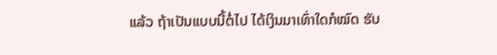ແລ້ວ ຖ້າເປັນແບບນີ້ຕໍ່ໄປ ໄດ້ເງິນມາເທົ່າໃດກໍໝົດ ຮັບ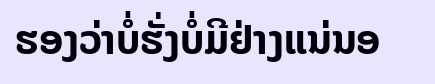ຮອງວ່າບໍ່ຮັ່ງບໍ່ມີຢ່າງແນ່ນອ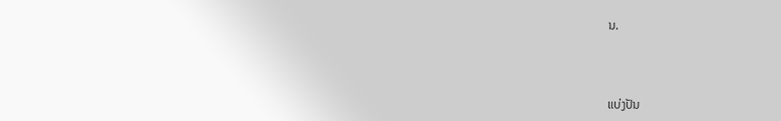ນ.



ແບ່ງປັນ